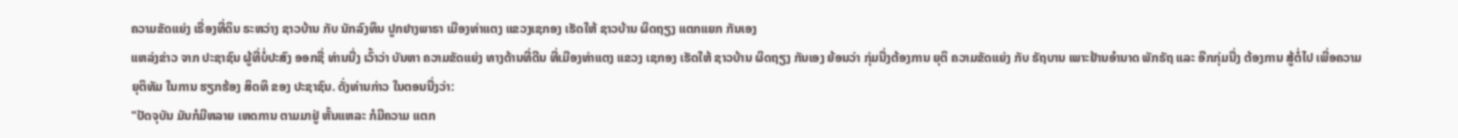ຄວາມຂັດແຍ່ງ ເຣື່ອງທີ່ດິນ ຣະຫວ່າງ ຊາວບ້ານ ກັບ ນັກລົງທຶນ ປູກຢາງພາຣາ ເມືອງທ່າແຕງ ແຂວງເຊກອງ ເຮັດໃຫ້ ຊາວບ້ານ ຜິດຖຽງ ແຕກແຍກ ກັນເອງ
ແຫລ່ງຂ່າວ ຈາກ ປະຊາຊົນ ຜູ້ທີ່ບໍ່ປະສົງ ອອກຊື່ ທ່ານນື່ງ ເວົ້າວ່າ ບັນຫາ ຄວາມຂັດແຍ່ງ ທາງດ້ານທີ່ດີນ ທີ່ເມືອງທ່າແຕງ ແຂວງ ເຊກອງ ເຮັດໃຫ້ ຊາວບ້ານ ຜິດຖຽງ ກັນເອງ ຍ້ອນວ່າ ກຸ່ມນື່ງຕ້ອງການ ຍຸຕິ ຄວາມຂັດແຍ່ງ ກັບ ຣັຖບານ ເພາະຢ້ານອຳນາດ ພັກຣັຖ ແລະ ອີກກຸ່ມນື່ງ ຕ້ອງການ ສູ້ຕໍ່ໄປ ເພື່ອຄວາມ ຍຸຕິທັມ ໃນການ ຮຽກຮ້ອງ ສິດທິ ຂອງ ປະຊາຊົນ. ດັ່ງທ່ານກ່າວ ໃນຕອນນື່ງວ່າ:
"ປັດຈຸບັນ ມັນກໍມີຫລາຍ ເຫດການ ຕາມມາຢູ່ ຫັ້ນແຫລະ ກໍມີຄວາມ ແຕກ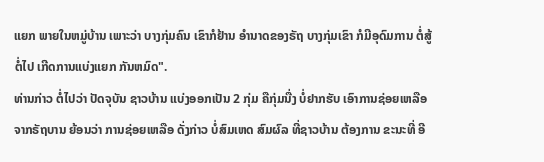ແຍກ ພາຍໃນຫມູ່ບ້ານ ເພາະວ່າ ບາງກຸ່ມຄົນ ເຂົາກໍຢ້ານ ອຳນາດຂອງຣັຖ ບາງກຸ່ມເຂົາ ກໍມີອຸດົມການ ຕໍ່ສູ້ຕໍ່ໄປ ເກີດການແບ່ງແຍກ ກັນຫມົດ".
ທ່ານກ່າວ ຕໍ່ໄປວ່າ ປັດຈຸບັນ ຊາວບ້ານ ແບ່ງອອກເປັນ 2 ກຸ່ມ ຄືກຸ່ມນື່ງ ບໍ່ຢາກຮັບ ເອົາການຊ່ອຍເຫລືອ ຈາກຣັຖບານ ຍ້ອນວ່າ ການຊ່ອຍເຫລືອ ດັ່ງກ່າວ ບໍ່ສົມເຫດ ສົມຜົລ ທີ່ຊາວບ້ານ ຕ້ອງການ ຂະນະທີ່ ອີ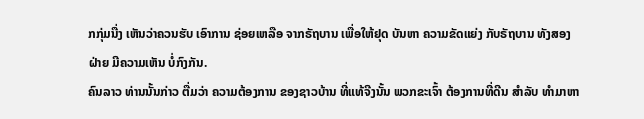ກກຸ່ມນື່ງ ເຫັນວ່າຄວນຮັບ ເອົາການ ຊ່ອຍເຫລືອ ຈາກຣັຖບານ ເພື່ອໃຫ້ຢຸດ ບັນຫາ ຄວາມຂັດແຍ່ງ ກັບຣັຖບານ ທັງສອງຝ່າຍ ມີຄວາມເຫັນ ບໍ່ກົງກັນ.
ຄົນລາວ ທ່ານນັ້ນກ່າວ ຕື່ມວ່າ ຄວາມຕ້ອງການ ຂອງຊາວບ້ານ ທີ່ແທ້ຈີງນັ້ນ ພວກຂະເຈົ້າ ຕ້ອງການທີ່ດີນ ສຳລັບ ທຳມາຫາ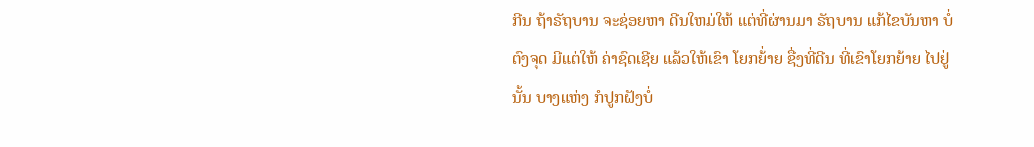ກີນ ຖ້າຣັຖບານ ຈະຊ່ອຍຫາ ດີນໃຫມ່ໃຫ້ ແຕ່ທີ່ຜ່ານມາ ຣັຖບານ ແກ້ໄຂບັນຫາ ບໍ່ຕົງຈຸດ ມີແຕ່ໃຫ້ ຄ່າຊົດເຊີຍ ແລ້ວໃຫ້ເຂົາ ໂຍກຍ້່າຍ ຊື່ງທີ່ດີນ ທີ່ເຂົາໂຍກຍ້າຍ ໄປຢູ່ນັ້ນ ບາງແຫ່ງ ກໍປູກຝັງບໍ່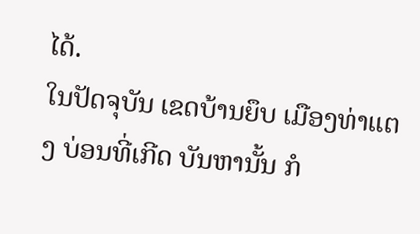ໄດ້.
ໃນປັດຈຸບັນ ເຂດບ້ານຍຶບ ເມືອງທ່າແຕງ ບ່ອນທີ່ເກີດ ບັນຫານັ້ນ ກໍ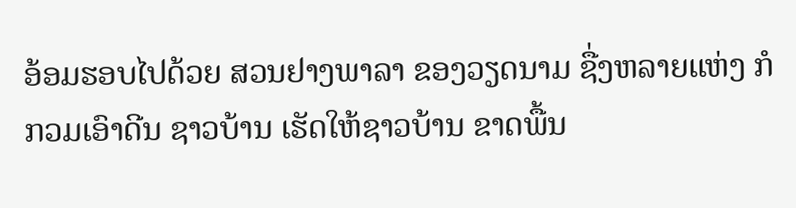ອ້ອມຮອບໄປດ້ວຍ ສວນຢາງພາລາ ຂອງວຽດນາມ ຊື່ງຫລາຍແຫ່ງ ກໍກວມເອົາດີນ ຊາວບ້ານ ເຮັດໃຫ້ຊາວບ້ານ ຂາດພື້ນ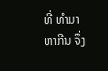ທີ່ ທຳມາຫາກີນ ຈຶ່ງ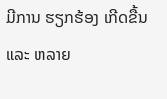ມີການ ຮຽກຮ້ອງ ເກີດຂື້ນ ແລະ ຫລາຍ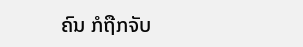ຄົນ ກໍຖືກຈັບ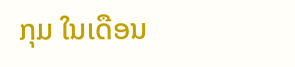ກຸມ ໃນເດືອນ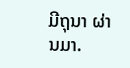ມີຖຸນາ ຜ່ານມາ.